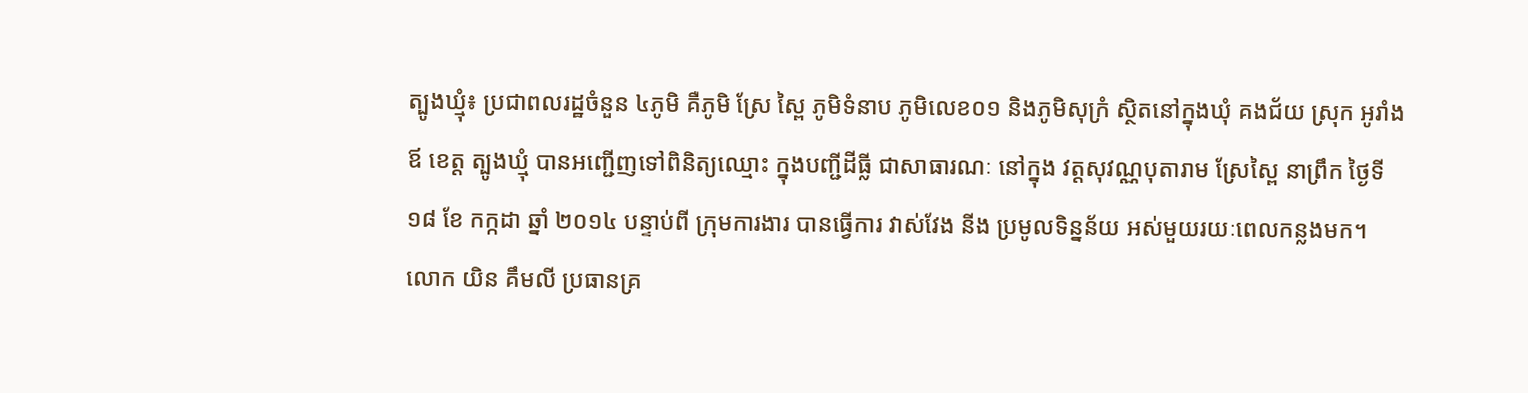ត្បូងឃ្មុំ៖ ប្រជាពលរដ្ឋចំនួន ៤ភូមិ គឺភូមិ ស្រែ ស្ពៃ ភូមិទំនាប ភូមិលេខ០១ និងភូមិសុក្រំ ស្ថិតនៅក្នុងឃុំ គងជ័យ ស្រុក អូរាំងឪ ខេត្ត ត្បូងឃ្មុំ បានអញ្ជើញទៅពិនិត្យឈ្មោះ ក្នុងបញ្ជីដីធ្លី ជាសាធារណៈ នៅក្នុង វត្តសុវណ្ណបុតារាម ស្រែស្ពៃ នាព្រឹក ថ្ងៃទី ១៨ ខែ កក្កដា ឆ្នាំ ២០១៤ បន្ទាប់ពី ក្រុមការងារ បានធ្វើការ វាស់វែង នីង ប្រមូលទិន្នន័យ អស់មួយរយៈពេលកន្លងមក។
លោក យិន គឹមលី ប្រធានគ្រ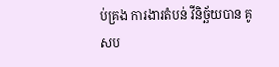ប់គ្រង ការងារតំបន់ វីនិច្ឆ័យបាន គូសប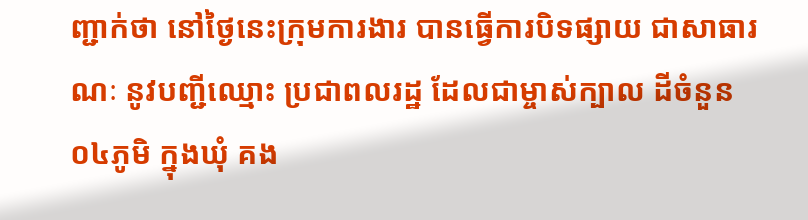ញ្ជាក់ថា នៅថ្ងៃនេះក្រុមការងារ បានធ្វើការបិទផ្សាយ ជាសាធារណៈ នូវបញ្ជីឈ្មោះ ប្រជាពលរដ្ឋ ដែលជាម្ចាស់ក្បាល ដីចំនួន០៤ភូមិ ក្នុងឃុំ គង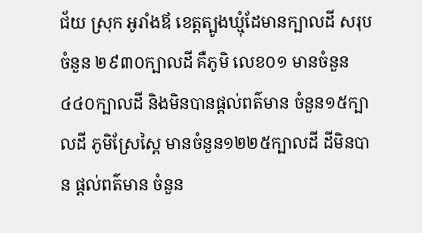ជ័យ ស្រុក អូរាំងឪ ខេត្តត្បូងឃ្មុំដែមានក្បាលដី សរុបចំនួន ២៩៣០ក្បាលដី គឺភូមិ លេខ០១ មានចំនួន ៤៤០ក្បាលដី និងមិនបានផ្ដល់ពត៌មាន ចំនួន១៥ក្បាលដី ភូមិស្រែស្ពៃ មានចំនួន១២២៥ក្បាលដី ដីមិនបាន ផ្ដល់ពត៌មាន ចំនួន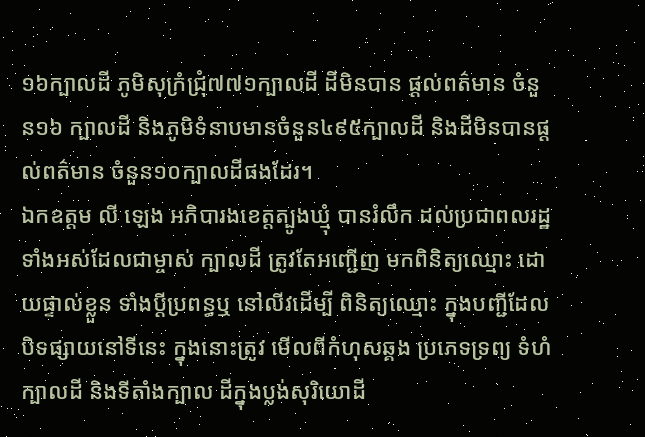១៦ក្បាលដី ភូមិសុក្រំជ្រុំ៧៧១ក្បាលដី ដីមិនបាន ផ្ដល់ពត៌មាន ចំនួន១៦ ក្បាលដី និងភូមិទំនាបមានចំនួន៤៩៥ក្បាលដី និងដីមិនបានផ្ដល់ពត៌មាន ចំនួន១០ក្បាលដីផងដែរ។
ឯកឧត្ដម លី ឡេង អភិបារងខេត្តត្បូងឃ្មុំ បានរំលឹក ដល់ប្រជាពលរដ្ឋ ទាំងអស់ដែលជាម្ចាស់ ក្បាលដី ត្រូវតែអញ្ជើញ មកពិនិត្យឈ្មោះ ដោយផ្ទាល់ខ្លួន ទាំងប្ដីប្រពន្ធឬ នៅលីវដើម្បី ពិនិត្យឈ្មោះ ក្នុងបញ្ជីដែលបិទផ្សាយនៅទីនេះ ក្នុងនោះត្រូវ មើលពីកំហុសឆ្គង ប្រភេទទ្រព្យ ទំហំក្បាលដី និងទីតាំងក្បាល ដីក្នុងប្លង់សុរិយោដី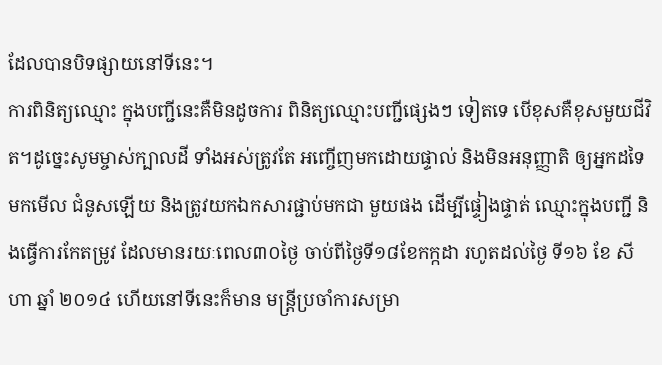ដែលបានបិទផ្សាយនៅទីនេះ។
ការពិនិត្យឈ្មោះ ក្នុងបញ្ជីនេះគឺមិនដូចការ ពិនិត្យឈ្មោះបញ្ជីផ្សេងៗ ទៀតទេ បើខុសគឺខុសមួយជីវិត។ដូច្នេះសូមម្ចាស់ក្បាលដី ទាំងអស់ត្រូវតែ អញ្ចើញមកដោយផ្ទាល់ និងមិនអនុញ្ញាតិ ឲ្យអ្នកដទៃមកមើល ជំនូសឡើយ និងត្រូវយកឯកសារផ្ជាប់មកជា មួយផង ដើម្បីផ្ទៀងផ្ទាត់ ឈ្មោះក្នុងបញ្ជី និងធ្វើការកែតម្រូវ ដែលមានរយៈពេល៣០ថ្ងៃ ចាប់ពីថ្ងៃទី១៨ខែកក្កដា រហូតដល់ថ្ងៃ ទី១៦ ខែ សីហា ឆ្នាំ ២០១៤ ហើយនៅទីនេះក៏មាន មន្រ្តីប្រចាំការសម្រា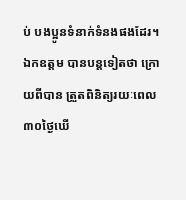ប់ បងប្អូនទំនាក់ទំនងផងដែរ។
ឯកឧត្ដម បានបន្តទៀតថា ក្រោយពីបាន ត្រួតពិនិត្យរយៈពេល ៣០ថ្ងៃឃើ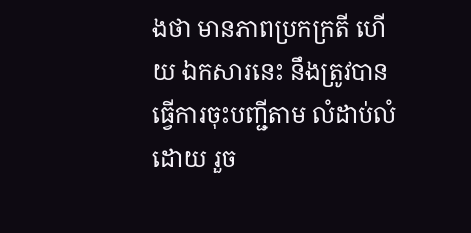ងថា មានភាពប្រកក្រតី ហើយ ឯកសារនេះ នឹងត្រូវបាន ធ្វើការចុះបញ្ជីតាម លំដាប់លំដោយ រួច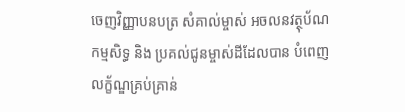ចេញវិញ្ញាបនបត្រ សំគាល់ម្ចាស់ អចលនវត្ថុប័ណកម្មសិទ្ធ និង ប្រគល់ជូនម្ចាស់ដីដែលបាន បំពេញលក្ខ័ណ្ឌគ្រប់គ្រាន់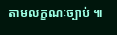តាមលក្ខណៈច្បាប់ ៕